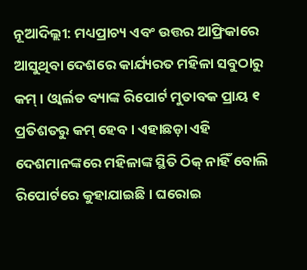ନୂଆଦିଲ୍ଲୀ: ମଧ୍ୟପ୍ରାଚ୍ୟ ଏବଂ ଉତ୍ତର ଆଫ୍ରିକାରେ ଆସୁଥିବା ଦେଶରେ କାର୍ଯ୍ୟରତ ମହିଳା ସବୁଠାରୁ କମ୍ । ଓ୍ବାର୍ଲଡ ବ୍ୟାଙ୍କ ରିପୋର୍ଟ ମୁତାବକ ପ୍ରାୟ ୧ ପ୍ରତିଶତରୁ କମ୍ ହେବ । ଏହାଛଡ଼ା ଏହି ଦେଶମାନଙ୍କରେ ମହିଳାଙ୍କ ସ୍ଥିତି ଠିକ୍ ନାହିଁ ବୋଲି ରିପୋର୍ଟରେ କୁହାଯାଇଛି । ଘରୋଇ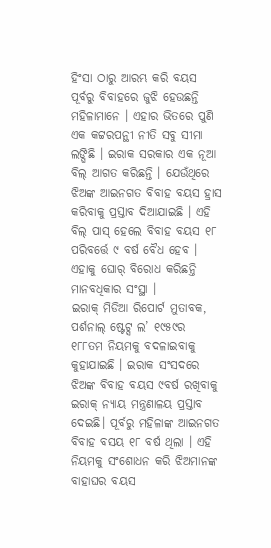ହିଂସା ଠାରୁ ଆରମ୍ଭ କରି ବୟସ ପୂର୍ବରୁ ବିବାହରେ ଜୁଝି ହେଉଛନ୍ତି ମହିଳାମାନେ । ଏହାର ଭିତରେ ପୁଣି ଏକ କଟ୍ଟରପନ୍ଥୀ ନୀତି ସବୁ ସୀମା ଲଙ୍ଘିଛି । ଇରାକ ସରକାର ଏକ ନୂଆ ବିଲ୍ ଆଗତ କରିଛନ୍ତି । ଯେଉଁଥିରେ ଝିଅଙ୍କ ଆଇନଗତ ବିବାହ ବୟସ ହ୍ରାସ କରିବାକୁ ପ୍ରସ୍ତାବ ଦିଆଯାଇଛି । ଏହି ବିଲ୍ ପାସ୍ ହେଲେ ବିବାହ ବୟସ ୧୮ ପରିବର୍ତ୍ତେ ୯ ବର୍ଷ ବୈଧ ହେବ । ଏହାକୁ ଘୋର୍ ବିରୋଧ କରିଛନ୍ତି ମାନବଧିକାର ସଂସ୍ଥା ।
ଇରାକ୍ ମିଡିଆ ରିପୋର୍ଟ ମୁତାବକ, ପର୍ଶନାଲ୍ ଷ୍ଟେଟ୍ସ ଲ’ ୧୯୫୯ର ୧୮୮ତମ ନିୟମକୁ ବଦଳାଇବାକୁ କୁହାଯାଇଛି । ଇରାକ ସଂସଦରେ ଝିଅଙ୍କ ବିବାହ ବୟସ ୯ବର୍ଷ ରଖିବାକୁ ଇରାକ୍ ନ୍ୟାୟ ମନ୍ତ୍ରଣାଳୟ ପ୍ରସ୍ତାବ ଦେଇଛି। ପୂର୍ବରୁ ମହିଳାଙ୍କ ଆଇନଗତ ବିବାହ ବସୟ ୧୮ ବର୍ଷ ଥିଲା । ଏହି ନିୟମକୁ ସଂଶୋଧନ କରି ଝିଅମାନଙ୍କ ବାହାଘର ବୟସ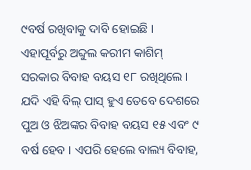୯ବର୍ଷ ରଖିବାକୁ ଦାବି ହୋଇଛି । ଏହାପୂର୍ବରୁ ଅବ୍ଦୁଲ କରୀମ କାଶିମ୍ ସରକାର ବିବାହ ବୟସ ୧୮ ରଖିଥିଲେ ।
ଯଦି ଏହି ବିଲ୍ ପାସ୍ ହୁଏ ତେବେ ଦେଶରେ ପୁଅ ଓ ଝିଅଙ୍କର ବିବାହ ବୟସ ୧୫ ଏବଂ ୯ ବର୍ଷ ହେବ । ଏପରି ହେଲେ ବାଲ୍ୟ ବିବାହ,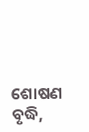ଶୋଷଣ ବୃଦ୍ଧି,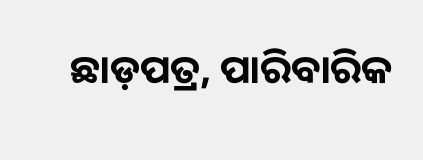ଛାଡ଼ପତ୍ର, ପାରିବାରିକ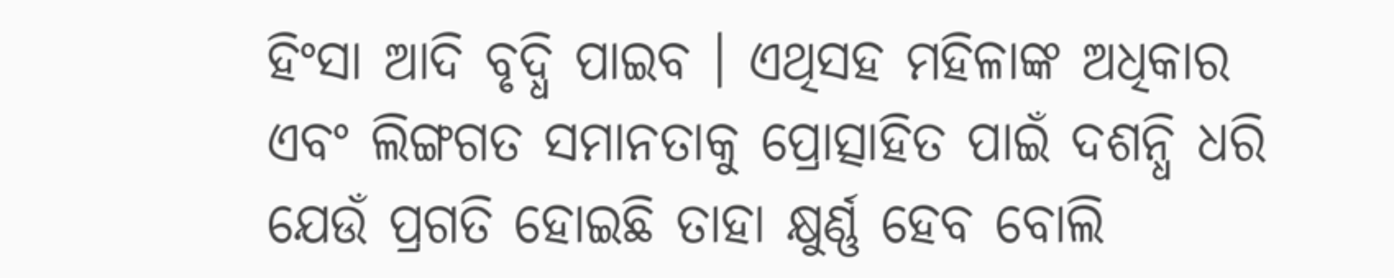ହିଂସା ଆଦି ବୃଦ୍ଧି ପାଇବ । ଏଥିସହ ମହିଳାଙ୍କ ଅଧିକାର ଏବଂ ଲିଙ୍ଗଗତ ସମାନତାକୁ ପ୍ରୋତ୍ସାହିତ ପାଇଁ ଦଶନ୍ଧି ଧରି ଯେଉଁ ପ୍ରଗତି ହୋଇଛି ତାହା କ୍ଷୁର୍ଣ୍ଣ ହେବ ବୋଲି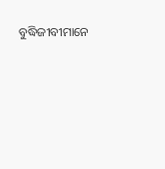ବୁଦ୍ଧିଜୀବୀମାନେ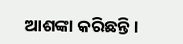ଆଶଙ୍କା କରିଛନ୍ତି ।